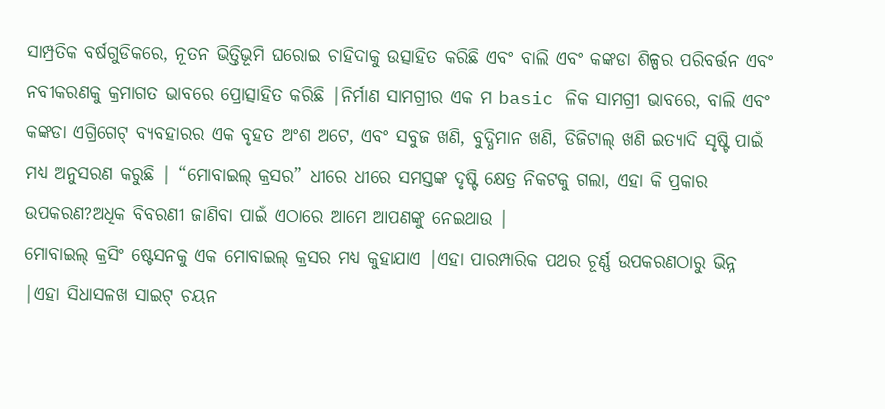ସାମ୍ପ୍ରତିକ ବର୍ଷଗୁଡିକରେ, ନୂତନ ଭିତ୍ତିଭୂମି ଘରୋଇ ଚାହିଦାକୁ ଉତ୍ସାହିତ କରିଛି ଏବଂ ବାଲି ଏବଂ କଙ୍କଡା ଶିଳ୍ପର ପରିବର୍ତ୍ତନ ଏବଂ ନବୀକରଣକୁ କ୍ରମାଗତ ଭାବରେ ପ୍ରୋତ୍ସାହିତ କରିଛି |ନିର୍ମାଣ ସାମଗ୍ରୀର ଏକ ମ basic ଳିକ ସାମଗ୍ରୀ ଭାବରେ, ବାଲି ଏବଂ କଙ୍କଡା ଏଗ୍ରିଗେଟ୍ ବ୍ୟବହାରର ଏକ ବୃହତ ଅଂଶ ଅଟେ, ଏବଂ ସବୁଜ ଖଣି, ବୁଦ୍ଧିମାନ ଖଣି, ଡିଜିଟାଲ୍ ଖଣି ଇତ୍ୟାଦି ସୃଷ୍ଟି ପାଇଁ ମଧ୍ୟ ଅନୁସରଣ କରୁଛି | “ମୋବାଇଲ୍ କ୍ରସର” ଧୀରେ ଧୀରେ ସମସ୍ତଙ୍କ ଦୃଷ୍ଟି କ୍ଷେତ୍ର ନିକଟକୁ ଗଲା, ଏହା କି ପ୍ରକାର ଉପକରଣ?ଅଧିକ ବିବରଣୀ ଜାଣିବା ପାଇଁ ଏଠାରେ ଆମେ ଆପଣଙ୍କୁ ନେଇଥାଉ |
ମୋବାଇଲ୍ କ୍ରସିଂ ଷ୍ଟେସନକୁ ଏକ ମୋବାଇଲ୍ କ୍ରସର ମଧ୍ୟ କୁହାଯାଏ |ଏହା ପାରମ୍ପାରିକ ପଥର ଚୂର୍ଣ୍ଣ ଉପକରଣଠାରୁ ଭିନ୍ନ |ଏହା ସିଧାସଳଖ ସାଇଟ୍ ଚୟନ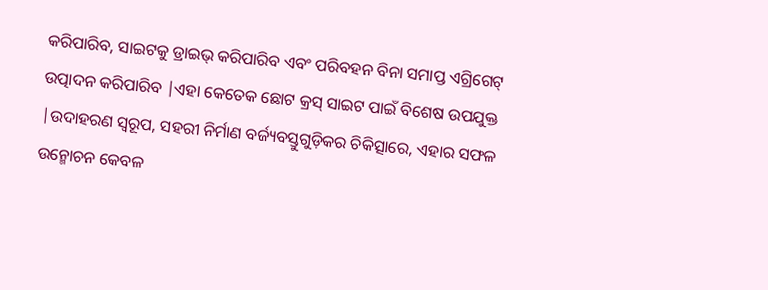କରିପାରିବ, ସାଇଟକୁ ଡ୍ରାଇଭ୍ କରିପାରିବ ଏବଂ ପରିବହନ ବିନା ସମାପ୍ତ ଏଗ୍ରିଗେଟ୍ ଉତ୍ପାଦନ କରିପାରିବ |ଏହା କେତେକ ଛୋଟ କ୍ରସ୍ ସାଇଟ ପାଇଁ ବିଶେଷ ଉପଯୁକ୍ତ |ଉଦାହରଣ ସ୍ୱରୂପ, ସହରୀ ନିର୍ମାଣ ବର୍ଜ୍ୟବସ୍ତୁଗୁଡ଼ିକର ଚିକିତ୍ସାରେ, ଏହାର ସଫଳ ଉନ୍ମୋଚନ କେବଳ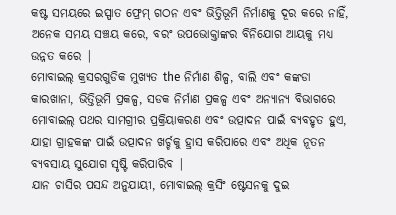କଷ୍ଟ ସମୟରେ ଇସ୍ପାତ ଫ୍ରେମ୍ ଗଠନ ଏବଂ ଭିତ୍ତିଭୂମି ନିର୍ମାଣକୁ ଦୂର କରେ ନାହିଁ, ଅନେକ ସମୟ ସଞ୍ଚୟ କରେ, ବରଂ ଉପଭୋକ୍ତାଙ୍କର ବିନିଯୋଗ ଆୟକୁ ମଧ୍ୟ ଉନ୍ନତ କରେ |
ମୋବାଇଲ୍ କ୍ରସରଗୁଡିକ ମୁଖ୍ୟତ the ନିର୍ମାଣ ଶିଳ୍ପ, ବାଲି ଏବଂ କଙ୍କଡା କାରଖାନା, ଭିତ୍ତିଭୂମି ପ୍ରକଳ୍ପ, ସଡକ ନିର୍ମାଣ ପ୍ରକଳ୍ପ ଏବଂ ଅନ୍ୟାନ୍ୟ ବିଭାଗରେ ମୋବାଇଲ୍ ପଥର ସାମଗ୍ରୀର ପ୍ରକ୍ରିୟାକରଣ ଏବଂ ଉତ୍ପାଦନ ପାଇଁ ବ୍ୟବହୃତ ହୁଏ, ଯାହା ଗ୍ରାହକଙ୍କ ପାଇଁ ଉତ୍ପାଦନ ଖର୍ଚ୍ଚକୁ ହ୍ରାସ କରିପାରେ ଏବଂ ଅଧିକ ନୂତନ ବ୍ୟବସାୟ ସୁଯୋଗ ସୃଷ୍ଟି କରିପାରିବ |
ଯାନ ଚାସିର ପସନ୍ଦ ଅନୁଯାୟୀ, ମୋବାଇଲ୍ କ୍ରସିଂ ଷ୍ଟେସନକୁ ଦୁଇ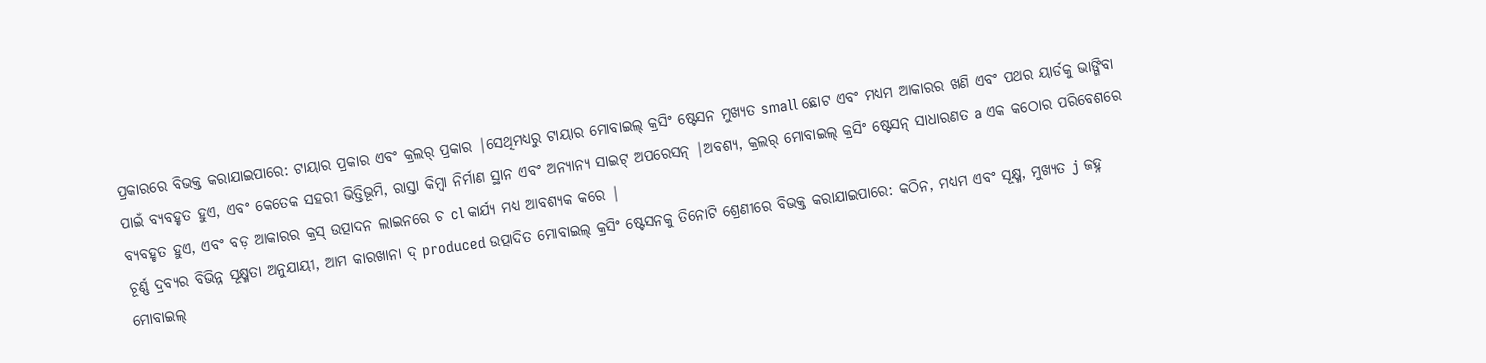ପ୍ରକାରରେ ବିଭକ୍ତ କରାଯାଇପାରେ: ଟାୟାର ପ୍ରକାର ଏବଂ କ୍ରଲର୍ ପ୍ରକାର |ସେଥିମଧ୍ୟରୁ ଟାୟାର ମୋବାଇଲ୍ କ୍ରସିଂ ଷ୍ଟେସନ ମୁଖ୍ୟତ small ଛୋଟ ଏବଂ ମଧ୍ୟମ ଆକାରର ଖଣି ଏବଂ ପଥର ୟାର୍ଡକୁ ଭାଙ୍ଗିବା ପାଇଁ ବ୍ୟବହୃତ ହୁଏ, ଏବଂ କେତେକ ସହରୀ ଭିତ୍ତିଭୂମି, ରାସ୍ତା କିମ୍ବା ନିର୍ମାଣ ସ୍ଥାନ ଏବଂ ଅନ୍ୟାନ୍ୟ ସାଇଟ୍ ଅପରେସନ୍ |ଅବଶ୍ୟ, କ୍ରଲର୍ ମୋବାଇଲ୍ କ୍ରସିଂ ଷ୍ଟେସନ୍ ସାଧାରଣତ a ଏକ କଠୋର ପରିବେଶରେ ବ୍ୟବହୃତ ହୁଏ, ଏବଂ ବଡ଼ ଆକାରର କ୍ରସ୍ ଉତ୍ପାଦନ ଲାଇନରେ ଚ cl କାର୍ଯ୍ୟ ମଧ୍ୟ ଆବଶ୍ୟକ କରେ |
ଚୂର୍ଣ୍ଣ ଦ୍ରବ୍ୟର ବିଭିନ୍ନ ସୂକ୍ଷ୍ମତା ଅନୁଯାୟୀ, ଆମ କାରଖାନା ଦ୍ produced ଉତ୍ପାଦିତ ମୋବାଇଲ୍ କ୍ରସିଂ ଷ୍ଟେସନକୁ ତିନୋଟି ଶ୍ରେଣୀରେ ବିଭକ୍ତ କରାଯାଇପାରେ: କଠିନ, ମଧ୍ୟମ ଏବଂ ସୂକ୍ଷ୍ମ, ମୁଖ୍ୟତ j ଜହ୍ନ ମୋବାଇଲ୍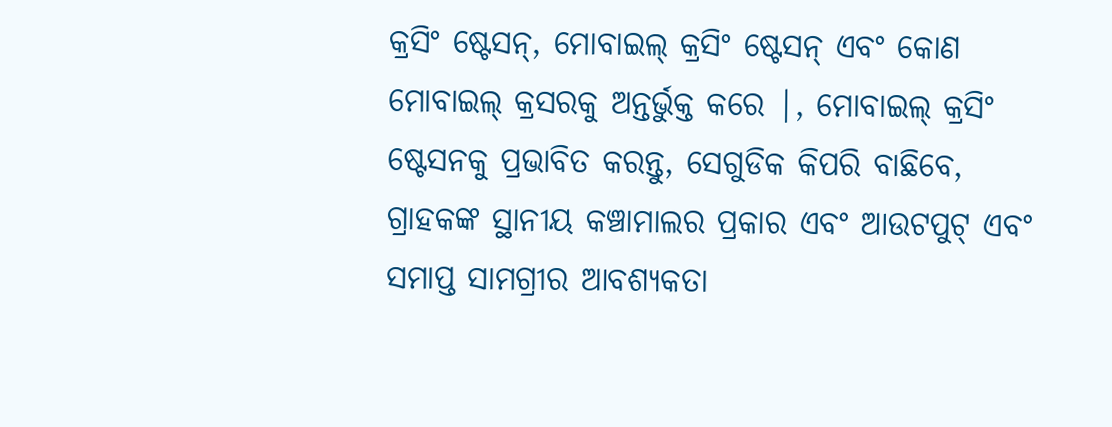କ୍ରସିଂ ଷ୍ଟେସନ୍, ମୋବାଇଲ୍ କ୍ରସିଂ ଷ୍ଟେସନ୍ ଏବଂ କୋଣ ମୋବାଇଲ୍ କ୍ରସରକୁ ଅନ୍ତର୍ଭୁକ୍ତ କରେ |, ମୋବାଇଲ୍ କ୍ରସିଂ ଷ୍ଟେସନକୁ ପ୍ରଭାବିତ କରନ୍ତୁ, ସେଗୁଡିକ କିପରି ବାଛିବେ, ଗ୍ରାହକଙ୍କ ସ୍ଥାନୀୟ କଞ୍ଚାମାଲର ପ୍ରକାର ଏବଂ ଆଉଟପୁଟ୍ ଏବଂ ସମାପ୍ତ ସାମଗ୍ରୀର ଆବଶ୍ୟକତା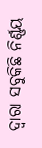ଦ୍ୱାରା ସବୁକିଛି ନିର୍ଣ୍ଣୟ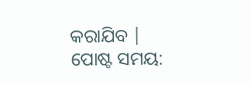କରାଯିବ |
ପୋଷ୍ଟ ସମୟ: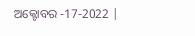ଅକ୍ଟୋବର -17-2022 |